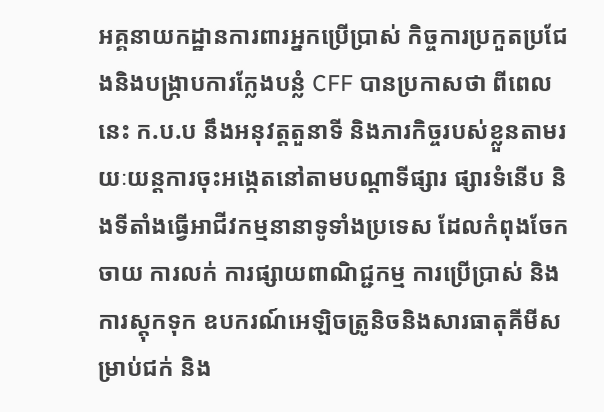អគ្គនាយកដ្ឋានការពារអ្នកប្រើប្រាស់ កិច្ចការប្រកួតប្រជែងនិងបង្រ្កាបការក្លែងបន្លំ CFF បានប្រកាសថា ពីពេលនេះ ក.ប.ប នឹងអនុវត្តតួនាទី និងភារកិច្ចរបស់ខ្លួនតាមរយៈយន្តការចុះអង្កេតនៅតាមបណ្តាទីផ្សារ ផ្សារទំនើប និងទីតាំងធ្វើអាជីវកម្មនានាទូទាំងប្រទេស ដែលកំពុងចែកចាយ ការលក់ ការផ្សាយពាណិជ្ជកម្ម ការប្រើប្រាស់ និងការស្តុកទុក ឧបករណ៍អេឡិចត្រូនិចនិងសារធាតុគីមីសម្រាប់ជក់ និង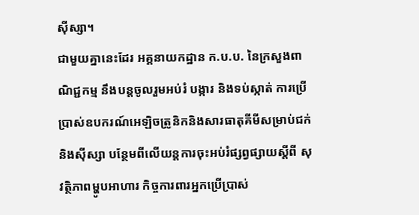ស៊ីស្សា។
ជាមួយគ្នានេះដែរ អគ្គនាយកដ្ឋាន ក.ប.ប. នៃក្រសួងពាណិជ្ជកម្ម នឹងបន្តចូលរួមអប់រំ បង្ការ និងទប់ស្កាត់ ការប្រើប្រាស់ឧបករណ៍អេឡិចត្រូនិកនិងសារធាតុគីមីសម្រាប់ជក់និងស៊ីស្សា បន្ថែមពីលើយន្តការចុះអប់រំផ្សព្វផ្សាយស្តីពី សុវត្ថិភាពម្ហូបអាហារ កិច្ចការពារអ្នកប្រើប្រាស់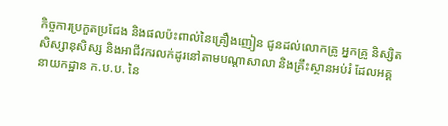កិច្ចការប្រកួតប្រជែង និងផលប៉ះពាល់នៃគ្រឿងញៀន ជូនដល់លោកគ្រូ អ្នកគ្រូ និស្សិត សិស្សានុសិស្ស និងអាជីវករលក់ដូរនៅតាមបណ្តាសាលា និងគ្រឹះស្ថានអប់រំ ដែលអគ្គនាយកដ្ឋាន ក.ប.ប. នៃ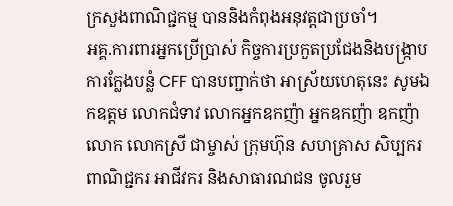ក្រសួងពាណិជ្ជកម្ម បាននិងកំពុងអនុវត្តជាប្រចាំ។
អគ្គ.ការពារអ្នកប្រើប្រាស់ កិច្ចការប្រកួតប្រជែងនិងបង្រ្កាបការក្លែងបន្លំ CFF បានបញ្ជាក់ថា អាស្រ័យហេតុនេះ សូមឯកឧត្តម លោកជំទាវ លោកអ្នកឧកញ៉ា អ្នកឧកញ៉ា ឧកញ៉ា លោក លោកស្រី ជាម្ចាស់ ក្រុមហ៊ុន សហគ្រាស សិប្បករ ពាណិជ្ជករ អាជីវករ និងសាធារណជន ចូលរួម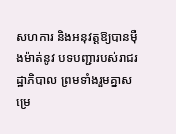សហការ និងអនុវត្តឱ្យបានម៉ឺងម៉ាត់នូវ បទបញ្ជារបស់រាជរដ្ឋាភិបាល ព្រមទាំងរួមគ្នាសម្រេ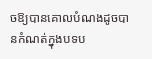ចឱ្យបានគោលបំណងដូចបានកំណត់ក្នុងបទប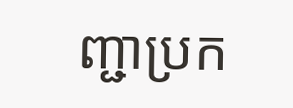ញ្ជាប្រក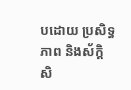បដោយ ប្រសិទ្ធភាព និងស័ក្តិសិ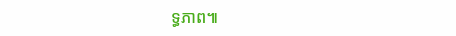ទ្ធភាព៕